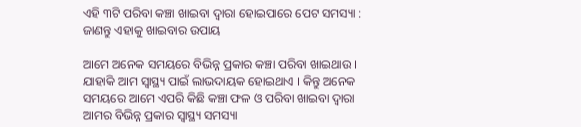ଏହି ୩ଟି ପରିବା କଞ୍ଚା ଖାଇବା ଦ୍ୱାରା ହୋଇପାରେ ପେଟ ସମସ୍ୟା : ଜାଣନ୍ତୁ ଏହାକୁ ଖାଇବାର ଉପାୟ

ଆମେ ଅନେକ ସମୟରେ ବିଭିନ୍ନ ପ୍ରକାର କଞ୍ଚା ପରିବା ଖାଇଥାଉ । ଯାହାକି ଆମ ସ୍ୱାସ୍ଥ୍ୟ ପାଇଁ ଲାଭଦାୟକ ହୋଇଥାଏ । କିନ୍ତୁ ଅନେକ ସମୟରେ ଆମେ ଏପରି କିଛି କଞ୍ଚା ଫଳ ଓ ପରିବା ଖାଇବା ଦ୍ୱାରା ଆମର ବିଭିନ୍ନ ପ୍ରକାର ସ୍ୱାସ୍ଥ୍ୟ ସମସ୍ୟା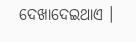ଦେଖାଦେଇଥାଏ ।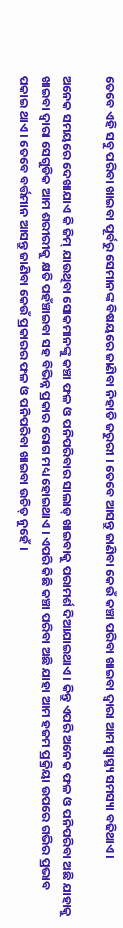ତେବେ ଏହି ସବୁ ପରିବା ଖାଇବା ପୂର୍ବରୁ ସେମାନଙ୍କ ବିଷୟରେ ଜାଣିବା ନିହାତି ଜରୁରୀ । ତେବେ ଆସନ୍ତୁ ଜାଣିବା କେଉଁ କଞ୍ଚା ପରିବା ଖାଇବା ଦ୍ୱାରା ଆମ ସ୍ୱାସ୍ଥ୍ୟ ସମସ୍ୟା ବଢିଥାଏ ।

ଅନେକ ସମୟରେ ଦେଖାଯାଏ କି ଜିମ୍ ଯାଉଥିବା ସୋକମାନଙ୍କୁ କଞ୍ଚା ଫଳ ଓ ପନିପରିବାର ସାଲାଡ୍ ଖାଇବାକୁ ପରାମର୍ଶ ଦିଆଯାଇଥାଏ । କିନ୍ତୁ ଏପରି ଅନେକ ଫଳ ଓ ପନିପରିବା ଅଛି ଯାହାକୁ ଖାଇବା ଦ୍ୱାରା ସେଗୁଡିକ ଆମ ଶରୀରୀକୁ କ୍ଷତି ପହଁଞ୍ଚାଇବା ସହ ବିଭିନ୍ନ ପ୍ରକାର ରୋଗ ମଧ୍ୟ ହୋଇଥାଏ । ଏପରି କିଛି କଞ୍ଚା ପରିବା ଅଛି ଯାହା ଆମ ହଜମ ପ୍ରକ୍ରିୟା ଉପରେ ଗଭିର ପ୍ରଭାବ ପକାଇ ଥାଏ । ତେବେ ବର୍ତ୍ତମାନ ଆସନ୍ତୁ ଜାଣିବା କେଉଁ ପ୍ରକାରର ଫଳ ଓ ପନିପରିବା ଖାଇବା ଉଚିତ୍ ନୁହେଁ ।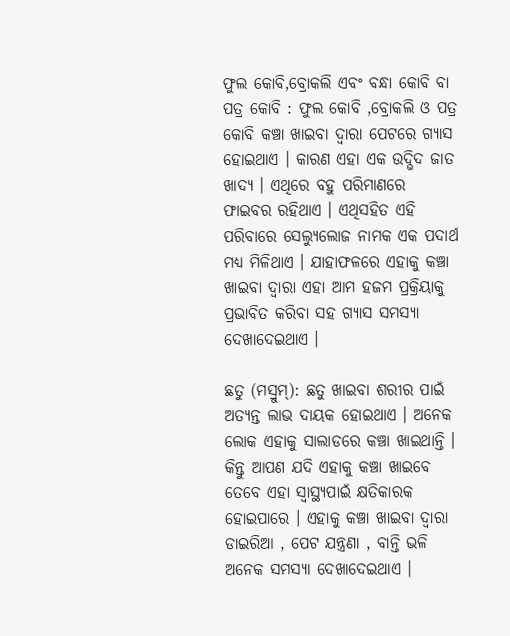ଫୁଲ କୋବି,ବ୍ରୋକଲି ଏବଂ ବନ୍ଧା କୋବି ବା ପତ୍ର କୋବି : ଫୁଲ କୋବି ,ବ୍ରୋକଲି ଓ ପତ୍ର କୋବି କଞ୍ଚା ଖାଇବା ଦ୍ୱାରା ପେଟରେ ଗ୍ୟାସ ହୋଇଥାଏ । କାରଣ ଏହା ଏକ ଉଦ୍ଭିଦ ଜାତ ଖାଦ୍ୟ । ଏଥିରେ ବହୁ ପରିମାଣରେ ଫାଇବର ରହିଥାଏ । ଏଥିସହିତ ଏହି ପରିବାରେ ସେଲ୍ୟୁଲୋଜ ନାମକ ଏକ ପଦାର୍ଥ ମଧ୍ୟ ମିଳିଥାଏ । ଯାହାଫଳରେ ଏହାକୁ କଞ୍ଚା ଖାଇବା ଦ୍ୱାରା ଏହା ଆମ ହଜମ ପ୍ରକ୍ରିୟାକୁ ପ୍ରଭାବିତ କରିବା ସହ ଗ୍ୟାସ ସମସ୍ୟା ଦେଖାଦେଇଥାଏ ।

ଛତୁ (ମସ୍ରୁମ୍): ଛତୁ ଖାଇବା ଶରୀର ପାଇଁ ଅତ୍ୟନ୍ତ ଲାଭ ଦାୟକ ହୋଇଥାଏ । ଅନେକ ଲୋକ ଏହାକୁ ସାଲାଡରେ କଞ୍ଚା ଖାଇଥାନ୍ତି । କିନ୍ତୁ ଆପଣ ଯଦି ଏହାକୁ କଞ୍ଚା ଖାଇବେ ତେବେ ଏହା ସ୍ୱାସ୍ଥ୍ୟପାଇଁ କ୍ଷତିକାରକ ହୋଇପାରେ । ଏହାକୁ କଞ୍ଚା ଖାଇବା ଦ୍ୱାରା ଡାଇରିଆ , ପେଟ ଯନ୍ତ୍ରଣା , ବାନ୍ତି ଭଳି ଅନେକ ସମସ୍ୟା ଦେଖାଦେଇଥାଏ ।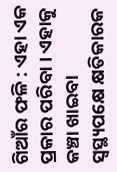ଗିଆଁର ଫଳି : ଏହା ଏକ ପ୍ରକାର ପରିବା । ଏହାକୁ କଞ୍ଚା ଖାଇବା ସ୍ୱସ୍ଥ୍ୟପକ୍ଷେ କ୍ଷତିକାରକ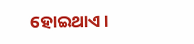ହୋଇଥାଏ ।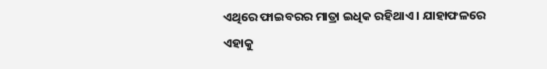ଏଥିରେ ଫାଇବରର ମାତ୍ରା ଇଧିକ ରହିଥାଏ । ଯାହାଫଳରେ ଏହାକୁ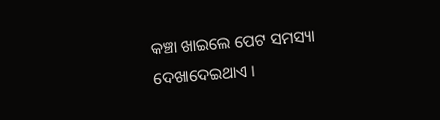କଞ୍ଚା ଖାଇଲେ ପେଟ ସମସ୍ୟା ଦେଖାଦେଇଥାଏ ।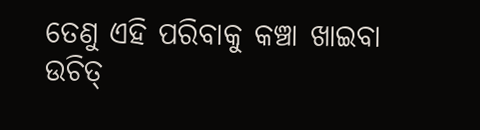ତେଣୁ ଏହି ପରିବାକୁ କଞ୍ଚା ଖାଇବା ଉଚିତ୍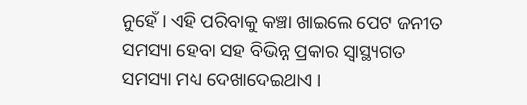ନୁହେଁ । ଏହି ପରିବାକୁ କଞ୍ଚା ଖାଇଲେ ପେଟ ଜନୀତ ସମସ୍ୟା ହେବା ସହ ବିଭିନ୍ନ ପ୍ରକାର ସ୍ୱାସ୍ଥ୍ୟଗତ ସମସ୍ୟା ମଧ୍ୟ ଦେଖାଦେଇଥାଏ ।